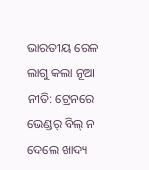ଭାରତୀୟ ରେଳ ଲାଗୁ କଲା ନୂଆ ନୀତି: ଟ୍ରେନରେ ଭେଣ୍ଡର୍ ବିଲ୍ ନ ଦେଲେ ଖାଦ୍ୟ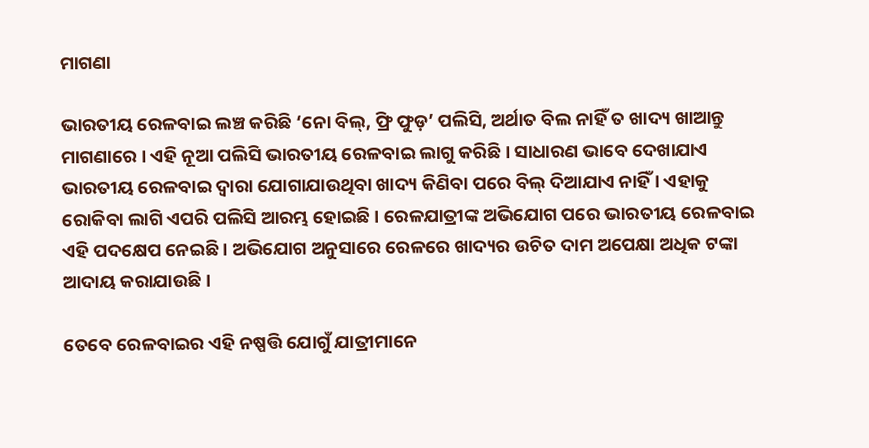ମାଗଣା

ଭାରତୀୟ ରେଳବାଇ ଲଞ୍ଚ କରିଛି ‘ନୋ ବିଲ୍, ଫ୍ରି ଫୁଡ଼’ ପଲିସି, ଅର୍ଥାତ ବିଲ ନାହିଁ ତ ଖାଦ୍ୟ ଖାଆନ୍ତୁ ମାଗଣାରେ । ଏହି ନୂଆ ପଲିସି ଭାରତୀୟ ରେଳବାଇ ଲାଗୁ କରିଛି । ସାଧାରଣ ଭାବେ ଦେଖାଯାଏ ଭାରତୀୟ ରେଳବାଇ ଦ୍ୱାରା ଯୋଗାଯାଉଥିବା ଖାଦ୍ୟ କିଣିବା ପରେ ବିଲ୍ ଦିଆଯାଏ ନାହିଁ । ଏହାକୁ ରୋକିବା ଲାଗି ଏପରି ପଲିସି ଆରମ୍ଭ ହୋଇଛି । ରେଳଯାତ୍ରୀଙ୍କ ଅଭିଯୋଗ ପରେ ଭାରତୀୟ ରେଳବାଇ ଏହି ପଦକ୍ଷେପ ନେଇଛି । ଅଭିଯୋଗ ଅନୁସାରେ ରେଳରେ ଖାଦ୍ୟର ଉଚିତ ଦାମ ଅପେକ୍ଷା ଅଧିକ ଟଙ୍କା ଆଦାୟ କରାଯାଉଛି ।

ତେବେ ରେଳବାଇର ଏହି ନଷ୍ପତ୍ତି ଯୋଗୁଁ ଯାତ୍ରୀମାନେ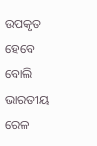ଉପକୃତ ହେବେ ବୋଲି ଭାରତୀୟ ରେଳ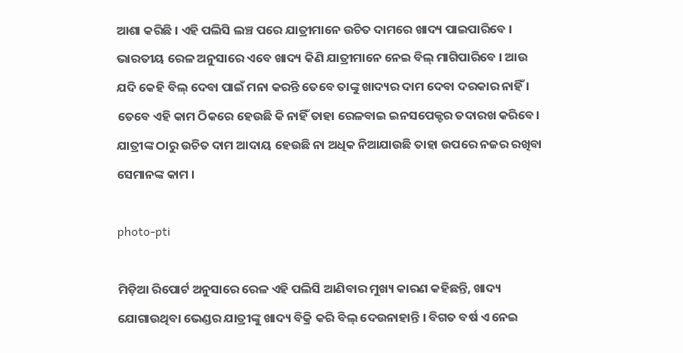ଆଶା କରିଛି । ଏହି ପଲିସି ଲଞ୍ଚ ପରେ ଯାତ୍ରୀମାନେ ଉଚିତ ଦାମରେ ଖାଦ୍ୟ ପାଇପାରିବେ । ଭାରତୀୟ ରେଳ ଅନୁସାରେ ଏବେ ଖାଦ୍ୟ କିଣି ଯାତ୍ରୀମାନେ ନେଇ ବିଲ୍ ମାଗିପାରିବେ । ଆଉ ଯଦି କେହି ବିଲ୍ ଦେବା ପାଇଁ ମନା କରନ୍ତି ତେବେ ତାଙ୍କୁ ଖାଦ୍ୟର ଦାମ ଦେବା ଦରକାର ନାହିଁ । ତେବେ ଏହି କାମ ଠିକରେ ହେଉଛି କି ନାହିଁ ତାହା ରେଳବାଇ ଇନସପେକ୍ଟର ତଦାରଖ କରିବେ। ଯାତ୍ରୀଙ୍କ ଠାରୁ ଉଚିତ ଦାମ ଆଦାୟ ହେଉଛି ନା ଅଧିକ ନିଆଯାଉଛି ତାହା ଉପରେ ନଜର ରଖିବା ସେମାନଙ୍କ କାମ ।

photo-pti

ମିଡ଼ିଆ ରିପୋର୍ଟ ଅନୁସାରେ ରେଳ ଏହି ପଲିସି ଆଣିବାର ମୁଖ୍ୟ କାରଣ କହିଛନ୍ତି, ଖାଦ୍ୟ ଯୋଗାଉଥିବା ଭେଣ୍ଡର ଯାତ୍ରୀଙ୍କୁ ଖାଦ୍ୟ ବିକ୍ରି କରି ବିଲ୍ ଦେଉନାହାନ୍ତି । ବିଗତ ବର୍ଷ ଏ ନେଇ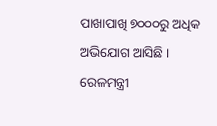ପାଖାପାଖି ୭୦୦୦ରୁ ଅଧିକ ଅଭିଯୋଗ ଆସିଛି । ରେଳମନ୍ତ୍ରୀ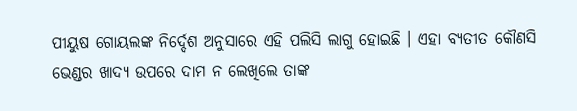ପୀୟୁଷ ଗୋୟଲଙ୍କ ନିର୍ଦ୍ଦେଶ ଅନୁସାରେ ଏହି ପଲିସି ଲାଗୁ ହୋଇଛି । ଏହା ବ୍ୟତୀତ କୌଣସି ଭେଣ୍ଡର ଖାଦ୍ୟ ଉପରେ ଦାମ ନ ଲେଖିଲେ ତାଙ୍କ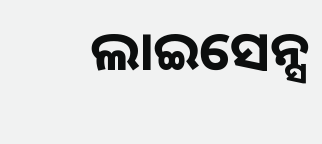ଲାଇସେନ୍ସ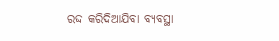ରଦ୍ଦ କରିଦିଆଯିବା ବ୍ୟବସ୍ଥା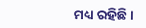ମଧ୍ୟ ରହିଛି।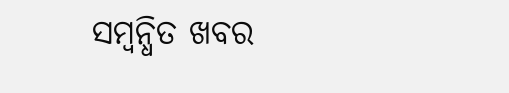ସମ୍ବନ୍ଧିତ ଖବର